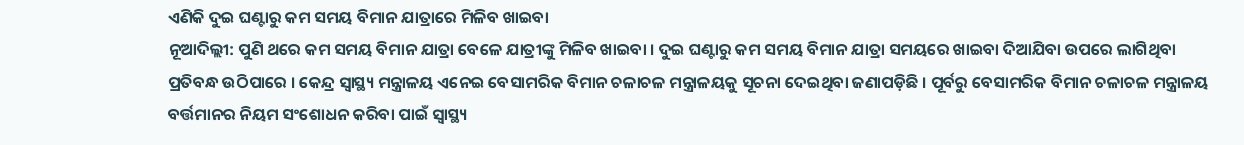ଏଣିକି ଦୁଇ ଘଣ୍ଟାରୁ କମ ସମୟ ବିମାନ ଯାତ୍ରାରେ ମିଳିବ ଖାଇବା
ନୂଆଦିଲ୍ଲୀ: ପୁଣି ଥରେ କମ ସମୟ ବିମାନ ଯାତ୍ରା ବେଳେ ଯାତ୍ରୀଙ୍କୁ ମିଳିବ ଖାଇବା । ଦୁଇ ଘଣ୍ଟାରୁ କମ ସମୟ ବିମାନ ଯାତ୍ରା ସମୟରେ ଖାଇବା ଦିଆଯିବା ଉପରେ ଲାଗିଥିବା ପ୍ରତିବନ୍ଧ ଉଠିପାରେ । କେନ୍ଦ୍ର ସ୍ବାସ୍ଥ୍ୟ ମନ୍ତ୍ରାଳୟ ଏନେଇ ବେସାମରିକ ବିମାନ ଚଳାଚଳ ମନ୍ତ୍ରାଳୟକୁ ସୂଚନା ଦେଇଥିବା ଜଣାପଡ଼ିଛି । ପୂର୍ବରୁ ବେସାମରିକ ବିମାନ ଚଳାଚଳ ମନ୍ତ୍ରାଳୟ ବର୍ତ୍ତମାନର ନିୟମ ସଂଶୋଧନ କରିବା ପାଇଁ ସ୍ବାସ୍ଥ୍ୟ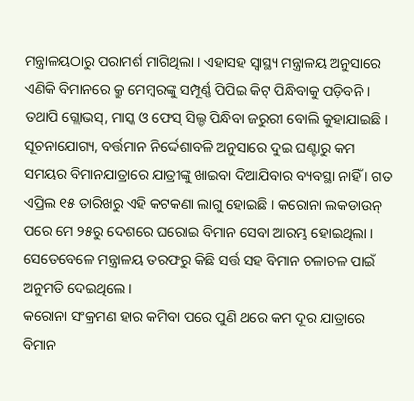ମନ୍ତ୍ରାଳୟଠାରୁ ପରାମର୍ଶ ମାଗିଥିଲା । ଏହାସହ ସ୍ବାସ୍ଥ୍ୟ ମନ୍ତ୍ରାଳୟ ଅନୁସାରେ ଏଣିକି ବିମାନରେ କ୍ରୁ ମେମ୍ବରଙ୍କୁ ସମ୍ପୂର୍ଣ୍ଣ ପିପିଇ କିଟ୍ ପିନ୍ଧିବାକୁ ପଡ଼ିବନି । ତଥାପି ଗ୍ଲୋଭସ୍, ମାସ୍କ ଓ ଫେସ୍ ସିଲ୍ଡ ପିନ୍ଧିବା ଜରୁରୀ ବୋଲି କୁହାଯାଇଛି ।
ସୂଚନାଯୋଗ୍ୟ, ବର୍ତ୍ତମାନ ନିର୍ଦ୍ଦେଶାବଳି ଅନୁସାରେ ଦୁଇ ଘଣ୍ଟାରୁ କମ ସମୟର ବିମାନଯାତ୍ରାରେ ଯାତ୍ରୀଙ୍କୁ ଖାଇବା ଦିଆଯିବାର ବ୍ୟବସ୍ଥା ନାହିଁ । ଗତ ଏପ୍ରିଲ ୧୫ ତାରିଖରୁ ଏହି କଟକଣା ଲାଗୁ ହୋଇଛି । କରୋନା ଲକଡାଉନ୍ ପରେ ମେ ୨୫ରୁ ଦେଶରେ ଘରୋଇ ବିମାନ ସେବା ଆରମ୍ଭ ହୋଇଥିଲା । ସେତେବେଳେ ମନ୍ତ୍ରାଳୟ ତରଫରୁ କିଛି ସର୍ତ୍ତ ସହ ବିମାନ ଚଳାଚଳ ପାଇଁ ଅନୁମତି ଦେଇଥିଲେ ।
କରୋନା ସଂକ୍ରମଣ ହାର କମିବା ପରେ ପୁଣି ଥରେ କମ ଦୂର ଯାତ୍ରାରେ ବିମାନ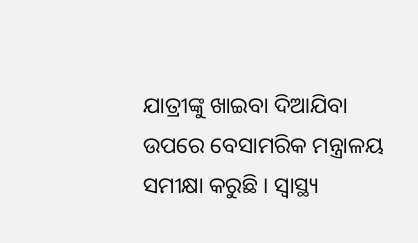ଯାତ୍ରୀଙ୍କୁ ଖାଇବା ଦିଆଯିବା ଉପରେ ବେସାମରିକ ମନ୍ତ୍ରାଳୟ ସମୀକ୍ଷା କରୁଛି । ସ୍ବାସ୍ଥ୍ୟ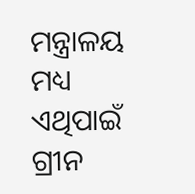ମନ୍ତ୍ରାଳୟ ମଧ୍ୟ ଏଥିପାଇଁ ଗ୍ରୀନ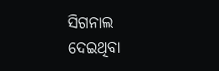ସିଗନାଲ ଦେଇଥିବା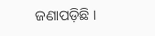ଜଣାପଡ଼ିଛି ।